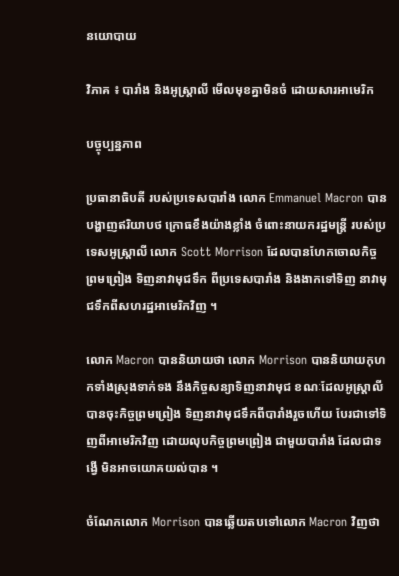នយោបាយ

វិភាគ ៖ បារាំង និងអូស្ត្រាលី មើលមុខគ្នាមិនចំ ដោយសារអាមេរិក

បច្ចុប្បន្នភាព

ប្រធានាធិបតី របស់ប្រទេសបារាំង លោក Emmanuel Macron បានបង្ហាញឥរិយាបថ ក្រោធខឹងយ៉ាងខ្លាំង ចំពោះនាយករដ្ឋមន្ត្រី របស់ប្រទេសអូស្ត្រាលី លោក Scott Morrison ដែលបានហែកចោលកិច្ចព្រមព្រៀង ទិញនាវាមុជទឹក ពីប្រទេសបារាំង និងងាកទៅទិញ នាវាមុជទឹកពីសហរដ្ឋអាមេរិកវិញ ។

លោក Macron បាននិយាយថា លោក Morrison បាននិយាយកុហកទាំងស្រុងទាក់ទង នឹងកិច្ចសន្យាទិញនាវាមុជ ខណៈដែលអូស្ត្រាលី បានចុះកិច្ចព្រមព្រៀង ទិញនាវាមុជទឹកពីបារាំងរួចហើយ បែរជាទៅទិញពីអាមេរិកវិញ ដោយលុបកិច្ចព្រមព្រៀង ជាមួយបារាំង ដែលជាទង្វើ មិនអាចយោគយល់បាន ។

ចំណែកលោក Morrison បានឆ្លើយតបទៅលោក Macron វិញថា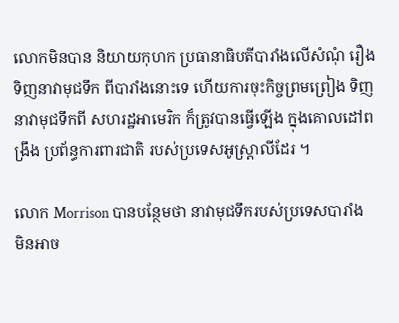លោកមិនបាន និយាយកុហក ប្រធានាធិបតីបារាំងលើសំណុំ រឿងទិញនាវាមុជទឹក ពីបារាំងនោះទេ ហើយការចុះកិច្ចព្រមព្រៀង ទិញ នាវាមុជទឹកពី សហរដ្ឋអាមេរិក ក៏ត្រូវបានធ្វើឡើង ក្នុងគោលដៅពង្រឹង ប្រព័ន្ធការពារជាតិ របស់ប្រទេសអូស្ត្រាលីដែរ ។

លោក Morrison បានបន្ថែមថា នាវាមុជទឹករបស់ប្រទេសបារាំង មិនអាច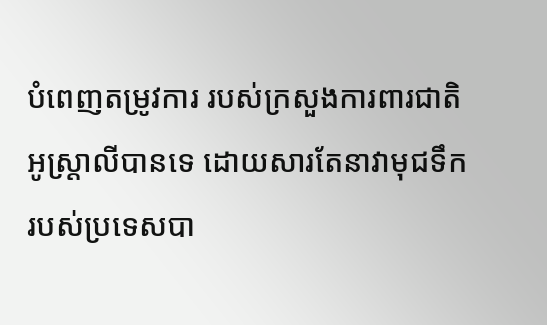បំពេញតម្រូវការ របស់ក្រសួងការពារជាតិ អូស្ត្រាលីបានទេ ដោយសារតែនាវាមុជទឹក របស់ប្រទេសបា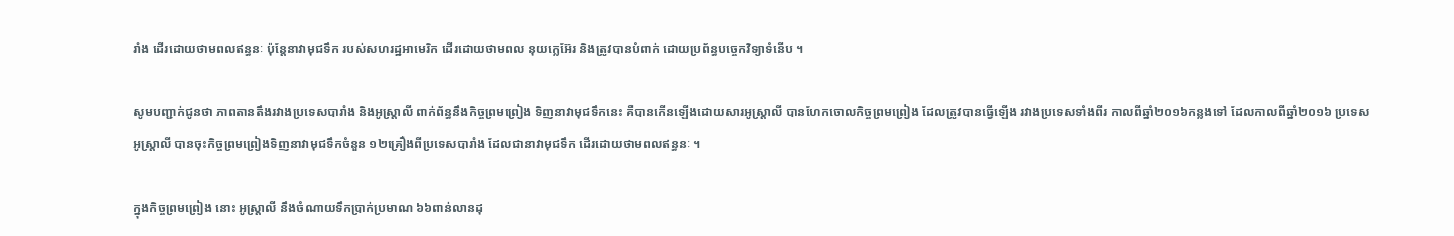រាំង ដើរដោយថាមពលឥន្ធនៈ ប៉ុន្តែនាវាមុជទឹក របស់សហរដ្ឋអាមេរិក ដើរដោយថាមពល នុយក្លេអ៊ែរ និងត្រូវបានបំពាក់ ដោយប្រព័ន្ធបច្ចេកវិទ្យាទំនើប ។

សូមបញ្ជាក់ជូនថា ភាពតានតឹងរវាងប្រទេសបារាំង និងអូស្ត្រាលី ពាក់ព័ន្ធនឹងកិច្ចព្រមព្រៀង ទិញនាវាមុជទឹកនេះ គឺបានកើនឡើងដោយសារអូស្ត្រាលី បានហែកចោលកិច្ចព្រមព្រៀង ដែលត្រូវបានធ្វើឡើង រវាងប្រទេសទាំងពីរ កាលពីឆ្នាំ២០១៦កន្លងទៅ ដែលកាលពីឆ្នាំ២០១៦ ប្រទេសអូស្ត្រាលី បានចុះកិច្ចព្រមព្រៀងទិញនាវាមុជទឹកចំនួន ១២គ្រឿងពីប្រទេសបារាំង ដែលជានាវាមុជទឹក ដើរដោយថាមពលឥន្ធនៈ ។

ក្នុងកិច្ចព្រមព្រៀង នោះ អូស្ត្រាលី នឹងចំណាយទឹកប្រាក់ប្រមាណ ៦៦ពាន់លានដុ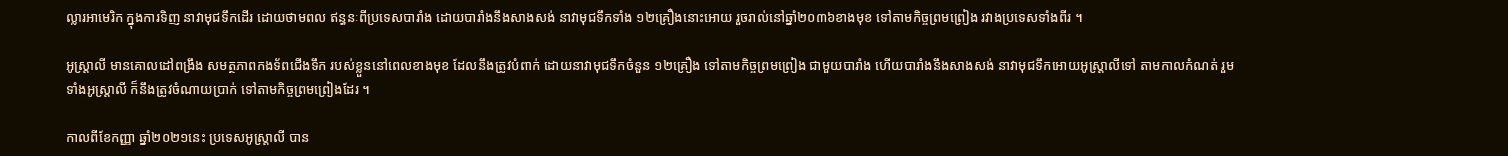ល្លារអាមេរិក ក្នុងការទិញ នាវាមុជទឹកដើរ ដោយថាមពល ឥន្ធនៈពីប្រទេសបារាំង ដោយបារាំងនឹងសាងសង់ នាវាមុជទឹកទាំង ១២គ្រឿងនោះអោយ រួចរាល់នៅឆ្នាំ២០៣៦ខាងមុខ ទៅតាមកិច្ចព្រមព្រៀង រវាងប្រទេសទាំងពីរ ។

អូស្ត្រាលី មានគោលដៅពង្រឹង សមត្ថភាពកងទ័ពជើងទឹក របស់ខ្លួននៅពេលខាងមុខ ដែលនឹងត្រូវបំពាក់ ដោយនាវាមុជទឹកចំនួន ១២គ្រឿង ទៅតាមកិច្ចព្រមព្រៀង ជាមួយបារាំង ហើយបារាំងនឹងសាងសង់ នាវាមុជទឹកអោយអូស្ត្រាលីទៅ តាមកាលកំណត់ រួមទាំងអូស្ត្រាលី ក៏នឹងត្រូវចំណាយប្រាក់ ទៅតាមកិច្ចព្រមព្រៀងដែរ ។

កាលពីខែកញ្ញា ឆ្នាំ២០២១នេះ ប្រទេសអូស្ត្រាលី បាន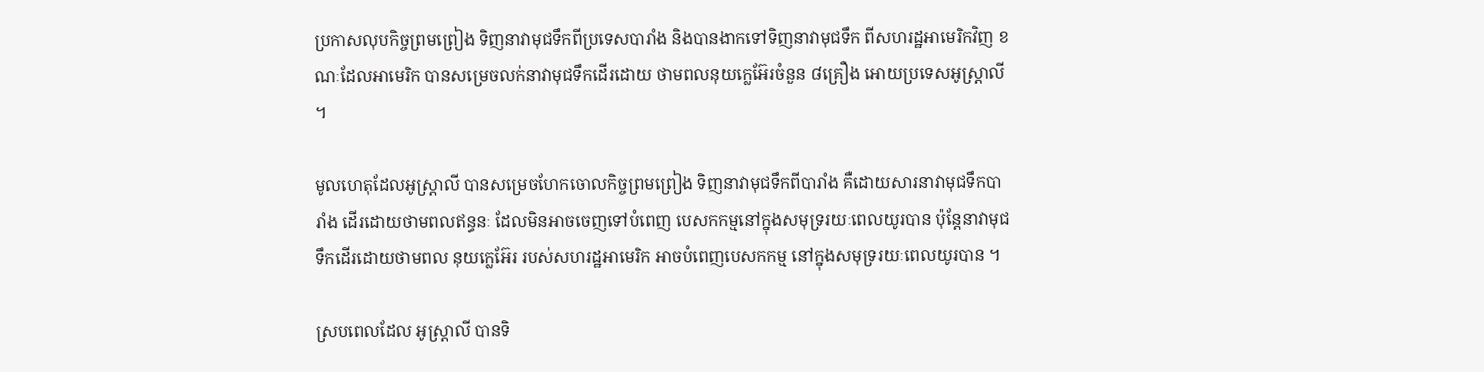ប្រកាសលុបកិច្ចព្រមព្រៀង ទិញនាវាមុជទឹកពីប្រទេសបារាំង និងបានងាកទៅទិញនាវាមុជទឹក ពីសហរដ្ឋអាមេរិកវិញ ខណៈដែលអាមេរិក បានសម្រេចលក់នាវាមុជទឹកដើរដោយ ថាមពលនុយក្លេអ៊ែរចំនួន ៨គ្រឿង អោយប្រទេសអូស្ត្រាលី ។

មូលហេតុដែលអូស្ត្រាលី បានសម្រេចហែកចោលកិច្ចព្រមព្រៀង ទិញនាវាមុជទឹកពីបារាំង គឺដោយសារនាវាមុជទឹកបារាំង ដើរដោយថាមពលឥន្ធនៈ ដែលមិនអាចចេញទៅបំពេញ បេសកកម្មនៅក្នុងសមុទ្ររយៈពេលយូរបាន ប៉ុន្តែនាវាមុជទឹកដើរដោយថាមពល នុយក្លេអ៊ែរ របស់សហរដ្ឋអាមេរិក អាចបំពេញបេសកកម្ម នៅក្នុងសមុទ្ររយៈពេលយូរបាន ។

ស្របពេលដែល អូស្ត្រាលី បានទិ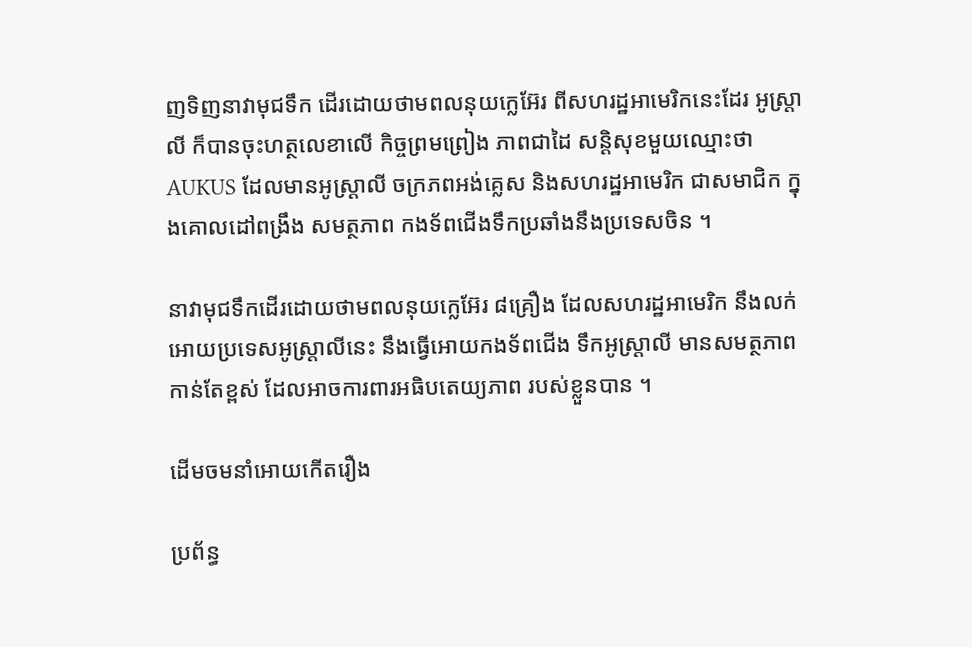ញទិញនាវាមុជទឹក ដើរដោយថាមពលនុយក្លេអ៊ែរ ពីសហរដ្ឋអាមេរិកនេះដែរ អូស្ត្រាលី ក៏បានចុះហត្ថលេខាលើ កិច្ចព្រមព្រៀង ភាពជាដៃ សន្តិសុខមួយឈ្មោះថា AUKUS ដែលមានអូស្ត្រាលី ចក្រភពអង់គ្លេស និងសហរដ្ឋអាមេរិក ជាសមាជិក ក្នុងគោលដៅពង្រឹង សមត្ថភាព កងទ័ពជើងទឹកប្រឆាំងនឹងប្រទេសចិន ។

នាវាមុជទឹកដើរដោយថាមពលនុយក្លេអ៊ែរ ៨គ្រឿង ដែលសហរដ្ឋអាមេរិក នឹងលក់អោយប្រទេសអូស្ត្រាលីនេះ នឹងធ្វើអោយកងទ័ពជើង ទឹកអូស្ត្រាលី មានសមត្ថភាពកាន់តែខ្ពស់ ដែលអាចការពារអធិបតេយ្យភាព របស់ខ្លួនបាន ។

ដើមចមនាំអោយកើតរឿង

ប្រព័ន្ធ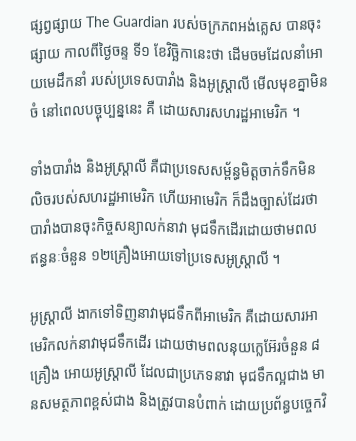ផ្សព្វផ្សាយ The Guardian របស់ចក្រភពអង់គ្លេស បានចុះផ្សាយ កាលពីថ្ងៃចន្ទ ទី១ ខែវិច្ឆិកានេះថា ដើមចមដែលនាំអោយមេដឹកនាំ របស់ប្រទេសបារាំង និងអូស្ត្រាលី មើលមុខគ្នាមិនចំ នៅពេលបច្ចុប្បន្ននេះ គឺ ដោយសារសហរដ្ឋអាមេរិក ។

ទាំងបារាំង និងអូស្ត្រាលី គឺជាប្រទេសសម្ព័ន្ធមិត្តចាក់ទឹកមិន លិចរបស់សហរដ្ឋអាមេរិក ហើយអាមេរិក ក៏ដឹងច្បាស់ដែរថា បារាំងបានចុះកិច្ចសន្យាលក់នាវា មុជទឹកដើរដោយថាមពល ឥន្ធនៈចំនួន ១២គ្រឿងអោយទៅប្រទេសអូស្ត្រាលី ។

អូស្ត្រាលី ងាកទៅទិញនាវាមុជទឹកពីអាមេរិក គឺដោយសារអាមេរិកលក់នាវាមុជទឹកដើរ ដោយថាមពលនុយក្លេអ៊ែរចំនួន ៨គ្រឿង អោយអូស្ត្រាលី ដែលជាប្រភេទនាវា មុជទឹកល្អជាង មានសមត្ថភាពខ្ពស់ជាង និងត្រូវបានបំពាក់ ដោយប្រព័ន្ធបច្ចេកវិ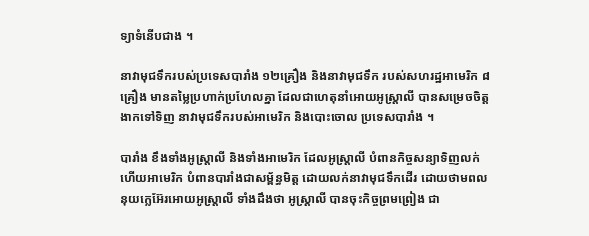ទ្យាទំនើបជាង ។

នាវាមុជទឹករបស់ប្រទេសបារាំង ១២គ្រឿង និងនាវាមុជទឹក របស់សហរដ្ឋអាមេរិក ៨គ្រឿង មានតម្លៃប្រហាក់ប្រហែលគ្នា ដែលជាហេតុនាំអោយអូស្ត្រាលី បានសម្រេចចិត្តងាកទៅទិញ នាវាមុជទឹករបស់អាមេរិក និងបោះចោល ប្រទេសបារាំង ។

បារាំង ខឹងទាំងអូស្ត្រាលី និងទាំងអាមេរិក ដែលអូស្ត្រាលី បំពានកិច្ចសន្យាទិញលក់ ហើយអាមេរិក បំពានបារាំងជាសម្ព័ន្ធមិត្ត ដោយលក់នាវាមុជទឹកដើរ ដោយថាមពលនុយក្លេអ៊ែរអោយអូស្ត្រាលី ទាំងដឹងថា អូស្ត្រាលី បានចុះកិច្ចព្រមព្រៀង ជា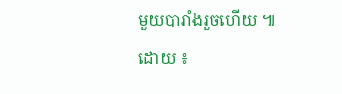មួយបារាំងរួចហើយ ៕
ដោយ ៖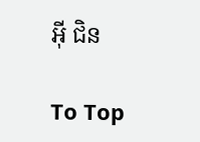អ៊ី ជិន

To Top